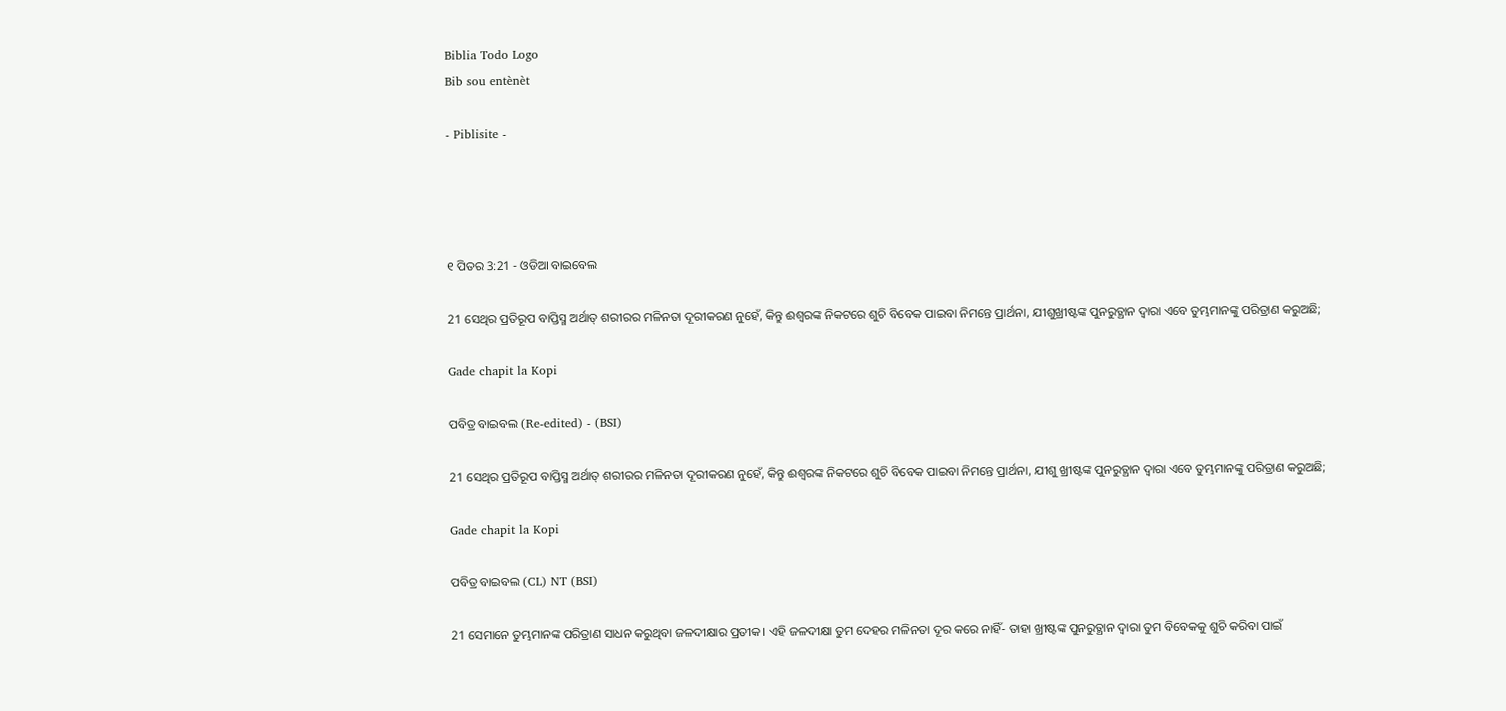Biblia Todo Logo
Bib sou entènèt

- Piblisite -




୧ ପିତର 3:21 - ଓଡିଆ ବାଇବେଲ

21 ସେଥିର ପ୍ରତିରୂପ ବାପ୍ତିସ୍ମ ଅର୍ଥାତ୍‍ ଶରୀରର ମଳିନତା ଦୂରୀକରଣ ନୁହେଁ, କିନ୍ତୁ ଈଶ୍ୱରଙ୍କ ନିକଟରେ ଶୁଚି ବିବେକ ପାଇବା ନିମନ୍ତେ ପ୍ରାର୍ଥନା, ଯୀଶୁଖ୍ରୀଷ୍ଟଙ୍କ ପୁନରୁତ୍ଥାନ ଦ୍ୱାରା ଏବେ ତୁମ୍ଭମାନଙ୍କୁ ପରିତ୍ରାଣ କରୁଅଛି;

Gade chapit la Kopi

ପବିତ୍ର ବାଇବଲ (Re-edited) - (BSI)

21 ସେଥିର ପ୍ରତିରୂପ ବାପ୍ତିସ୍ମ ଅର୍ଥାତ୍ ଶରୀରର ମଳିନତା ଦୂରୀକରଣ ନୁହେଁ, କିନ୍ତୁ ଈଶ୍ଵରଙ୍କ ନିକଟରେ ଶୁଚି ବିବେକ ପାଇବା ନିମନ୍ତେ ପ୍ରାର୍ଥନା, ଯୀଶୁ ଖ୍ରୀଷ୍ଟଙ୍କ ପୁନରୁତ୍ଥାନ ଦ୍ଵାରା ଏବେ ତୁମ୍ଭମାନଙ୍କୁ ପରିତ୍ରାଣ କରୁଅଛି;

Gade chapit la Kopi

ପବିତ୍ର ବାଇବଲ (CL) NT (BSI)

21 ସେମାନେ ତୁମ୍ଭମାନଙ୍କ ପରିତ୍ରାଣ ସାଧନ କରୁଥିବା ଜଳଦୀକ୍ଷାର ପ୍ରତୀକ। ଏହି ଜଳଦୀକ୍ଷା ତୁମ ଦେହର ମଳିନତା ଦୂର କରେ ନାହିଁ- ତାହା ଖ୍ରୀଷ୍ଟଙ୍କ ପୁନରୁତ୍ଥାନ ଦ୍ୱାରା ତୁମ ବିବେକକୁ ଶୁଚି କରିବା ପାଇଁ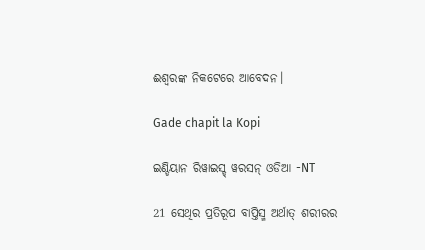ଈଶ୍ୱରଙ୍କ ନିକଟେରେ ଆବେଦନ।

Gade chapit la Kopi

ଇଣ୍ଡିୟାନ ରିୱାଇସ୍ଡ୍ ୱରସନ୍ ଓଡିଆ -NT

21 ସେଥିର ପ୍ରତିରୂପ ବାପ୍ତିସ୍ମ ଅର୍ଥାତ୍‍ ଶରୀରର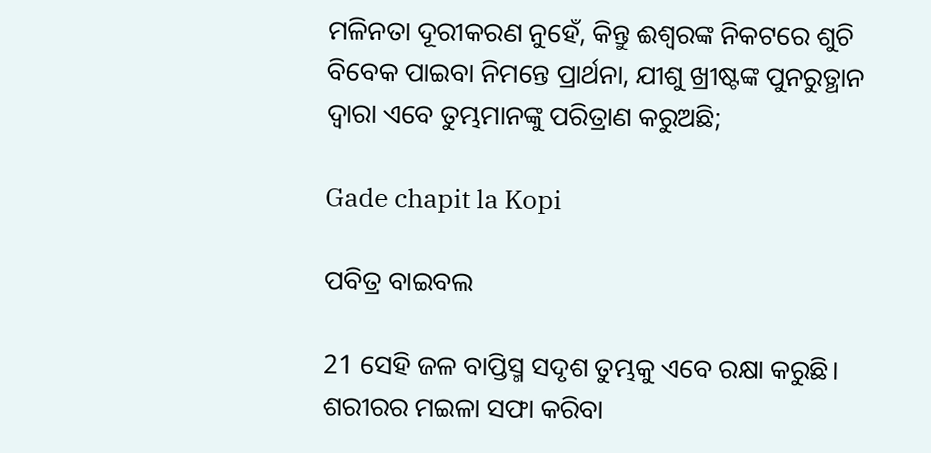ମଳିନତା ଦୂରୀକରଣ ନୁହେଁ, କିନ୍ତୁ ଈଶ୍ବରଙ୍କ ନିକଟରେ ଶୁଚି ବିବେକ ପାଇବା ନିମନ୍ତେ ପ୍ରାର୍ଥନା, ଯୀଶୁ ଖ୍ରୀଷ୍ଟଙ୍କ ପୁନରୁତ୍ଥାନ ଦ୍ୱାରା ଏବେ ତୁମ୍ଭମାନଙ୍କୁ ପରିତ୍ରାଣ କରୁଅଛି;

Gade chapit la Kopi

ପବିତ୍ର ବାଇବଲ

21 ସେହି ଜଳ ବାପ୍ତିସ୍ମ ସଦୃଶ ତୁମ୍ଭକୁ ଏବେ ରକ୍ଷା କରୁଛି। ଶରୀରର ମଇଳା ସଫା କରିବା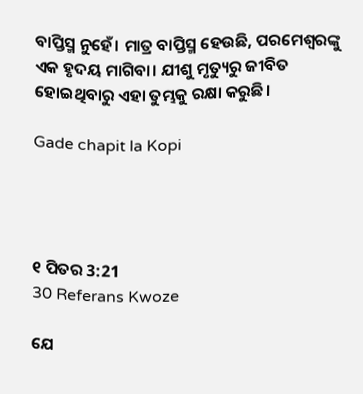ବାପ୍ତିସ୍ମ ନୁହେଁ। ମାତ୍ର ବାପ୍ତିସ୍ମ ହେଉଛି, ପରମେଶ୍ୱରଙ୍କୁ ଏକ ହୃଦୟ ମାଗିବା। ଯୀଶୁ ମୃତ୍ୟୁରୁ ଜୀବିତ ହୋଇଥିବାରୁ ଏହା ତୁମ୍ଭକୁ ରକ୍ଷା କରୁଛି।

Gade chapit la Kopi




୧ ପିତର 3:21
30 Referans Kwoze

ଯେ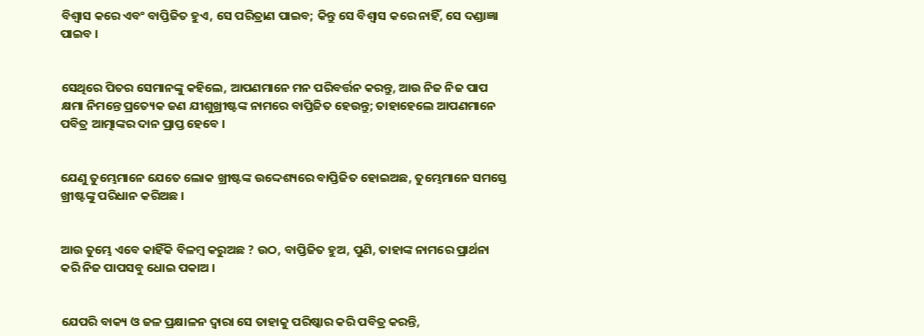ବିଶ୍ୱାସ କରେ ଏବଂ ବାପ୍ତିଜିତ ହୁଏ, ସେ ପରିତ୍ରାଣ ପାଇବ; କିନ୍ତୁ ସେ ବିଶ୍ୱାସ କରେ ନାହିଁ, ସେ ଦଣ୍ଡାଜ୍ଞା ପାଇବ ।


ସେଥିରେ ପିତର ସେମାନଙ୍କୁ କହିଲେ, ଆପଣମାନେ ମନ ପରିବର୍ତ୍ତନ କରନ୍ତୁ, ଆଉ ନିଜ ନିଜ ପାପ କ୍ଷମା ନିମନ୍ତେ ପ୍ରତ୍ୟେକ ଜଣ ଯୀଶୁଖ୍ରୀଷ୍ଟଙ୍କ ନାମରେ ବାପ୍ତିଜିତ ହେଉନ୍ତୁ; ତାହାହେଲେ ଆପଣମାନେ ପବିତ୍ର ଆତ୍ମାଙ୍କର ଦାନ ପ୍ରାପ୍ତ ହେବେ ।


ଯେଣୁ ତୁମ୍ଭେମାନେ ଯେତେ ଲୋକ ଖ୍ରୀଷ୍ଟଙ୍କ ଉଦ୍ଦେଶ୍ୟରେ ବାପ୍ତିଜିତ ହୋଇଅଛ, ତୁମ୍ଭେମାନେ ସମସ୍ତେ ଖ୍ରୀଷ୍ଟଙ୍କୁ ପରିଧାନ କରିଅଛ ।


ଆଉ ତୁମ୍ଭେ ଏବେ କାହିଁକି ବିଳମ୍ବ କରୁଅଛ ? ଉଠ, ବାପ୍ତିଜିତ ହୁଅ, ପୁଣି, ତାହାଙ୍କ ନାମରେ ପ୍ରାର୍ଥନା କରି ନିଜ ପାପସବୁ ଧୋଇ ପକାଅ ।


ଯେପରି ବାକ୍ୟ ଓ ଜଳ ପ୍ରକ୍ଷାଳନ ଦ୍ୱାରା ସେ ତାହାକୁ ପରିଷ୍କାର କରି ପବିତ୍ର କରନ୍ତି,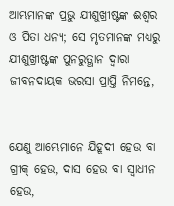ଆମ୍ଭମାନଙ୍କ ପ୍ରଭୁ ଯୀଶୁଖ୍ରୀଷ୍ଟଙ୍କ ଈଶ୍ୱର ଓ ପିତା ଧନ୍ୟ; ସେ ମୃତମାନଙ୍କ ମଧ୍ୟରୁ ଯୀଶୁଖ୍ରୀଷ୍ଟଙ୍କ ପୁନରୁତ୍ଥାନ ଦ୍ୱାରା ଜୀବନଦାୟକ ଭରସା ପ୍ରାପ୍ତି ନିମନ୍ତେ,


ଯେଣୁ ଆମ୍ଭେମାନେ ଯିହୂଦୀ ହେଉ ବା ଗ୍ରୀକ୍‍ ହେଉ, ଦାସ ହେଉ ବା ସ୍ୱାଧୀନ ହେଉ,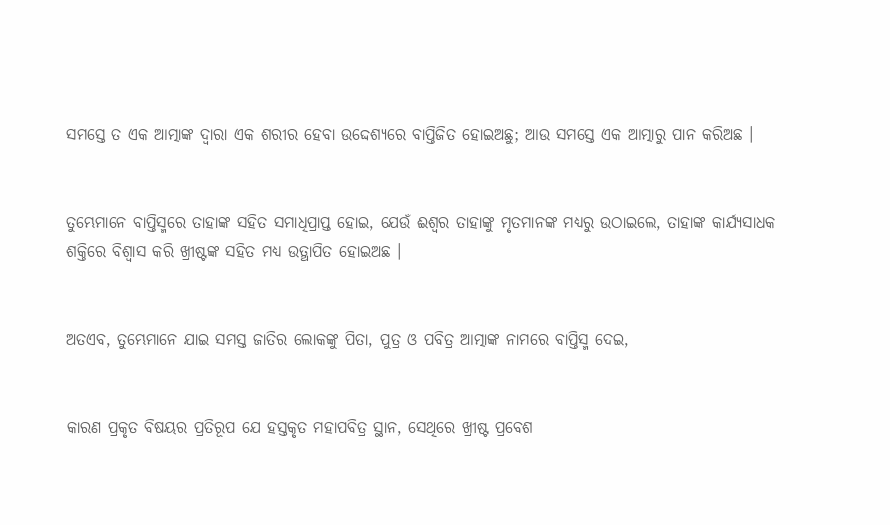ସମସ୍ତେ ତ ଏକ ଆତ୍ମାଙ୍କ ଦ୍ୱାରା ଏକ ଶରୀର ହେବା ଉଦ୍ଦେଶ୍ୟରେ ବାପ୍ତିଜିତ ହୋଇଅଛୁ; ଆଉ ସମସ୍ତେ ଏକ ଆତ୍ମାରୁ ପାନ କରିଅଛ ।


ତୁମ୍ଭେମାନେ ବାପ୍ତିସ୍ମରେ ତାହାଙ୍କ ସହିତ ସମାଧିପ୍ରାପ୍ତ ହୋଇ, ଯେଉଁ ଈଶ୍ୱର ତାହାଙ୍କୁ ମୃତମାନଙ୍କ ମଧ୍ୟରୁ ଉଠାଇଲେ, ତାହାଙ୍କ କାର୍ଯ୍ୟସାଧକ ଶକ୍ତିରେ ବିଶ୍ୱାସ କରି ଖ୍ରୀଷ୍ଟଙ୍କ ସହିତ ମଧ୍ୟ ଉତ୍ଥାପିତ ହୋଇଅଛ ।


ଅତଏବ, ତୁମ୍ଭେମାନେ ଯାଇ ସମସ୍ତ ଜାତିର ଲୋକଙ୍କୁ ପିତା, ପୁତ୍ର ଓ ପବିତ୍ର ଆତ୍ମାଙ୍କ ନାମରେ ବାପ୍ତିସ୍ମ ଦେଇ,


କାରଣ ପ୍ରକୃତ ବିଷୟର ପ୍ରତିରୂପ ଯେ ହସ୍ତକୃତ ମହାପବିତ୍ର ସ୍ଥାନ, ସେଥିରେ ଖ୍ରୀଷ୍ଟ ପ୍ରବେଶ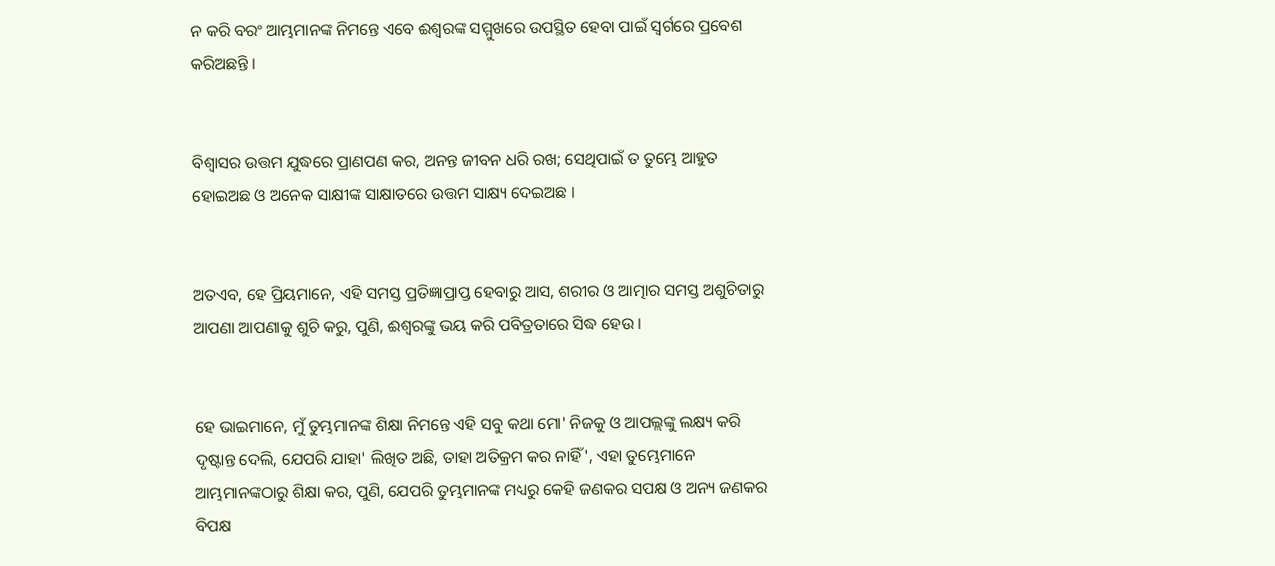ନ କରି ବରଂ ଆମ୍ଭମାନଙ୍କ ନିମନ୍ତେ ଏବେ ଈଶ୍ୱରଙ୍କ ସମ୍ମୁଖରେ ଉପସ୍ଥିତ ହେବା ପାଇଁ ସ୍ୱର୍ଗରେ ପ୍ରବେଶ କରିଅଛନ୍ତି ।


ବିଶ୍ୱାସର ଉତ୍ତମ ଯୁଦ୍ଧରେ ପ୍ରାଣପଣ କର, ଅନନ୍ତ ଜୀବନ ଧରି ରଖ; ସେଥିପାଇଁ ତ ତୁମ୍ଭେ ଆହୁତ ହୋଇଅଛ ଓ ଅନେକ ସାକ୍ଷୀଙ୍କ ସାକ୍ଷାତରେ ଉତ୍ତମ ସାକ୍ଷ୍ୟ ଦେଇଅଛ ।


ଅତଏବ, ହେ ପ୍ରିୟମାନେ, ଏହି ସମସ୍ତ ପ୍ରତିଜ୍ଞାପ୍ରାପ୍ତ ହେବାରୁ ଆସ, ଶରୀର ଓ ଆତ୍ମାର ସମସ୍ତ ଅଶୁଚିତାରୁ ଆପଣା ଆପଣାକୁ ଶୁଚି କରୁ, ପୁଣି, ଈଶ୍ୱରଙ୍କୁ ଭୟ କରି ପବିତ୍ରତାରେ ସିଦ୍ଧ ହେଉ ।


ହେ ଭାଇମାନେ, ମୁଁ ତୁମ୍ଭମାନଙ୍କ ଶିକ୍ଷା ନିମନ୍ତେ ଏହି ସବୁ କଥା ମୋ' ନିଜକୁ ଓ ଆପଲ୍ଲଙ୍କୁ ଲକ୍ଷ୍ୟ କରି ଦୃଷ୍ଟାନ୍ତ ଦେଲି, ଯେପରି ଯାହା' ଲିଖିତ ଅଛି, ତାହା ଅତିକ୍ରମ କର ନାହିଁ', ଏହା ତୁମ୍ଭେମାନେ ଆମ୍ଭମାନଙ୍କଠାରୁ ଶିକ୍ଷା କର, ପୁଣି, ଯେପରି ତୁମ୍ଭମାନଙ୍କ ମଧ୍ୟରୁ କେହି ଜଣକର ସପକ୍ଷ ଓ ଅନ୍ୟ ଜଣକର ବିପକ୍ଷ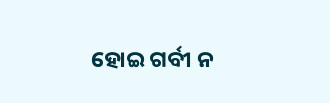ହୋଇ ଗର୍ବୀ ନ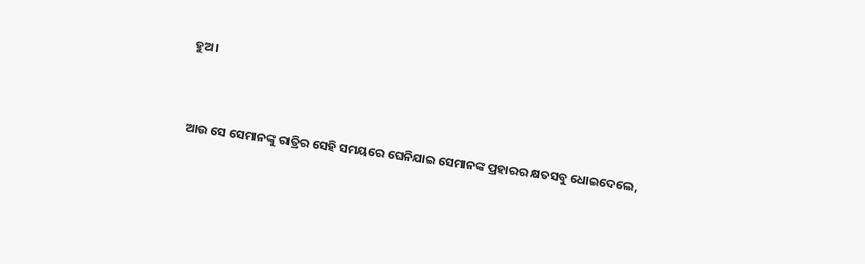ହୁଅ ।


ଆଉ ସେ ସେମାନଙ୍କୁ ରାତ୍ରିର ସେହି ସମୟରେ ଘେନିଯାଇ ସେମାନଙ୍କ ପ୍ରହାରର କ୍ଷତସବୁ ଧୋଇଦେଲେ,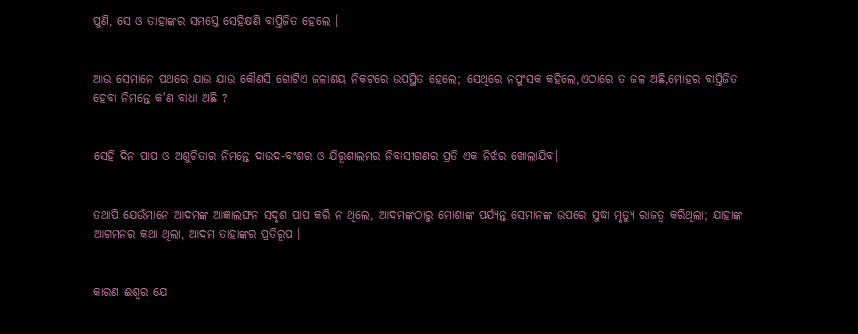ପୁଣି, ସେ ଓ ତାହାଙ୍କର ସମସ୍ତେ ସେହିକ୍ଷଣି ବାପ୍ତିଜିତ ହେଲେ ।


ଆଉ ସେମାନେ ପଥରେ ଯାଉ ଯାଉ କୌଣସି ଗୋଟିଏ ଜଳାଶୟ ନିକଟରେ ଉପସ୍ଥିତ ହେଲେ; ସେଥିରେ ନପୁଂସକ କହିଲେ,ଏଠାରେ ତ ଜଳ ଅଛି,ମୋହର ବାପ୍ତିଜିତ ହେବା ନିମନ୍ତେ କ'ଣ ବାଧା ଅଛି ?


ସେହି ଦିନ ପାପ ଓ ଅଶୁଚିତାର ନିମନ୍ତେ ଦାଉଦ-ବଂଶର ଓ ଯିରୂଶାଲମର ନିବାସୀଗଣର ପ୍ରତି ଏକ ନିର୍ଝର ଖୋଲାଯିବ।


ତଥାପି ଯେଉଁମାନେ ଆଦମଙ୍କ ଆଜ୍ଞାଲଙ୍ଘନ ସଦୃଶ ପାପ କରି ନ ଥିଲେ, ଆଦମଙ୍କଠାରୁ ମୋଶାଙ୍କ ପର୍ଯ୍ୟନ୍ତ ସେମାନଙ୍କ ଉପରେ ସୁଦ୍ଧା ମୃତ୍ୟୁ ରାଜତ୍ୱ କରିଥିଲା; ଯାହାଙ୍କ ଆଗମନର କଥା ଥିଲା, ଆଦମ ତାହାଙ୍କର ପ୍ରତିରୂପ ।


କାରଣ ଈଶ୍ୱର ଯେ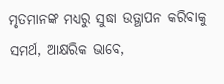ମୃତମାନଙ୍କ ମଧ୍ୟରୁ ସୁଦ୍ଧା ଉତ୍ଥାପନ କରିବାକୁ ସମର୍ଥ, ଆକ୍ଷରିକ ଭାବେ,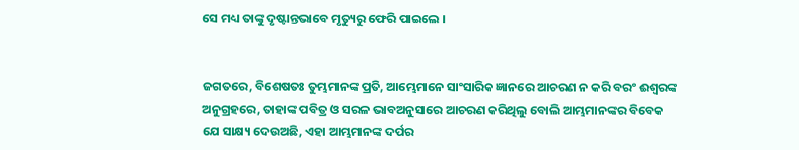ସେ ମଧ୍ୟ ତାଙ୍କୁ ଦୃଷ୍ଟାନ୍ତଭାବେ ମୃତ୍ୟୁରୁ ଫେରି ପାଇଲେ ।


ଜଗତରେ, ବିଶେଷତଃ ତୁମ୍ଭମାନଙ୍କ ପ୍ରତି, ଆମ୍ଭେମାନେ ସାଂସାରିକ ଜ୍ଞାନରେ ଆଚରଣ ନ କରି ବରଂ ଈଶ୍ୱରଙ୍କ ଅନୁଗ୍ରହରେ, ତାହାଙ୍କ ପବିତ୍ର ଓ ସରଳ ଭାବଅନୁସାରେ ଆଚରଣ କରିଥିଲୁ ବୋଲି ଆମ୍ଭମାନଙ୍କର ବିବେକ ଯେ ସାକ୍ଷ୍ୟ ଦେଉଅଛି, ଏହା ଆମ୍ଭମାନଙ୍କ ଦର୍ପର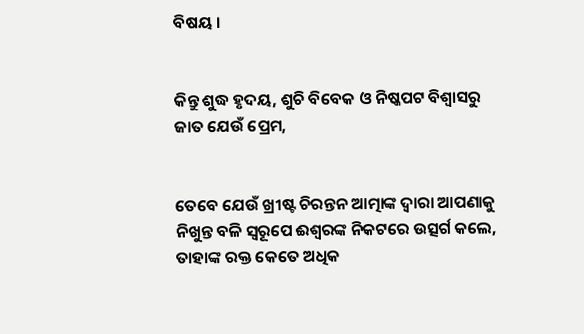ବିଷୟ ।


କିନ୍ତୁ ଶୁଦ୍ଧ ହୃଦୟ, ଶୁଚି ବିବେକ ଓ ନିଷ୍କପଟ ବିଶ୍ଵାସରୁ ଜାତ ଯେଉଁ ପ୍ରେମ,


ତେବେ ଯେଉଁ ଖ୍ରୀଷ୍ଟ ଚିରନ୍ତନ ଆତ୍ମାଙ୍କ ଦ୍ୱାରା ଆପଣାକୁ ନିଖୁନ୍ତ ବଳି ସ୍ୱରୂପେ ଈଶ୍ୱରଙ୍କ ନିକଟରେ ଉତ୍ସର୍ଗ କଲେ, ତାହାଙ୍କ ରକ୍ତ କେତେ ଅଧିକ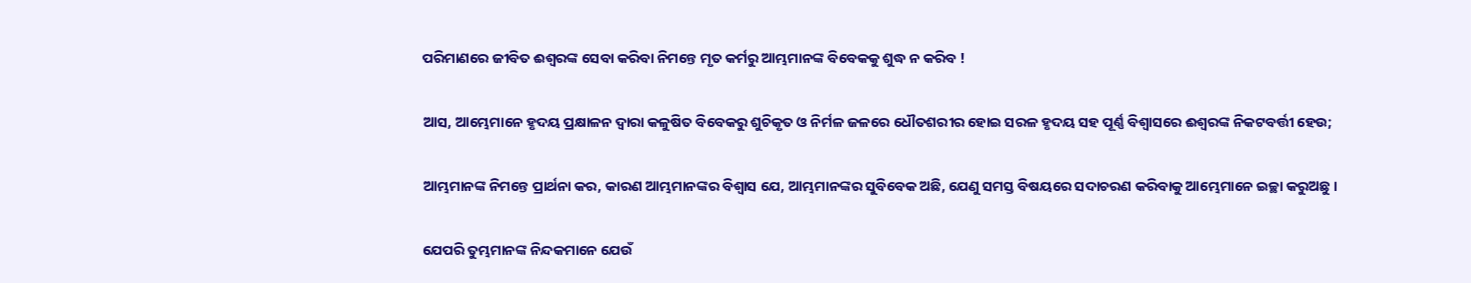ପରିମାଣରେ ଜୀବିତ ଈଶ୍ୱରଙ୍କ ସେବା କରିବା ନିମନ୍ତେ ମୃତ କର୍ମରୁ ଆମ୍ଭମାନଙ୍କ ବିବେକକୁ ଶୁଦ୍ଧ ନ କରିବ !


ଆସ, ଆମ୍ଭେମାନେ ହୃଦୟ ପ୍ରକ୍ଷାଳନ ଦ୍ୱାରା କଳୁଷିତ ବିବେକରୁ ଶୁଚିକୃତ ଓ ନିର୍ମଳ ଜଳରେ ଧୌତଶରୀର ହୋଇ ସରଳ ହୃଦୟ ସହ ପୂର୍ଣ୍ଣ ବିଶ୍ୱାସରେ ଈଶ୍ୱରଙ୍କ ନିକଟବର୍ତ୍ତୀ ହେଉ;


ଆମ୍ଭମାନଙ୍କ ନିମନ୍ତେ ପ୍ରାର୍ଥନା କର, କାରଣ ଆମ୍ଭମାନଙ୍କର ବିଶ୍ୱାସ ଯେ, ଆମ୍ଭମାନଙ୍କର ସୁବିବେକ ଅଛି, ଯେଣୁ ସମସ୍ତ ବିଷୟରେ ସଦାଚରଣ କରିବାକୁ ଆମ୍ଭେମାନେ ଇଚ୍ଛା କରୁଅଛୁ ।


ଯେପରି ତୁମ୍ଭମାନଙ୍କ ନିନ୍ଦକମାନେ ଯେଉଁ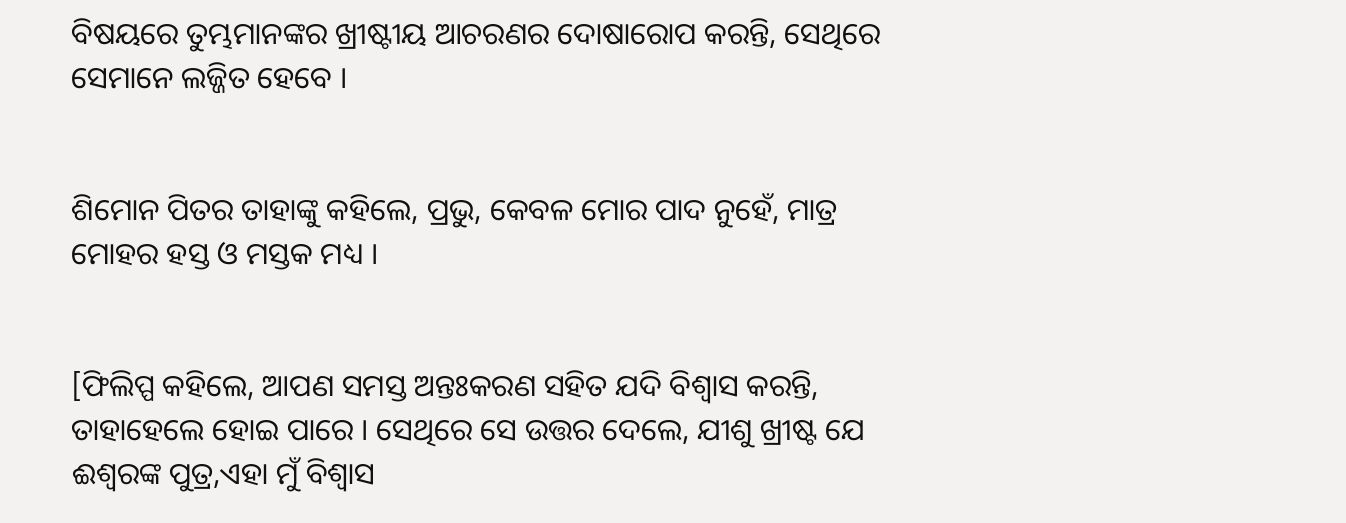ବିଷୟରେ ତୁମ୍ଭମାନଙ୍କର ଖ୍ରୀଷ୍ଟୀୟ ଆଚରଣର ଦୋଷାରୋପ କରନ୍ତି, ସେଥିରେ ସେମାନେ ଲଜ୍ଜିତ ହେବେ ।


ଶିମୋନ ପିତର ତାହାଙ୍କୁ କହିଲେ, ପ୍ରଭୁ, କେବଳ ମୋର ପାଦ ନୁହେଁ, ମାତ୍ର ମୋହର ହସ୍ତ ଓ ମସ୍ତକ ମଧ୍ୟ ।


[ଫିଲିପ୍ପ କହିଲେ, ଆପଣ ସମସ୍ତ ଅନ୍ତଃକରଣ ସହିତ ଯଦି ବିଶ୍ୱାସ କରନ୍ତି, ତାହାହେଲେ ହୋଇ ପାରେ । ସେଥିରେ ସେ ଉତ୍ତର ଦେଲେ, ଯୀଶୁ ଖ୍ରୀଷ୍ଟ ଯେ ଈଶ୍ୱରଙ୍କ ପୁତ୍ର,ଏହା ମୁଁ ବିଶ୍ୱାସ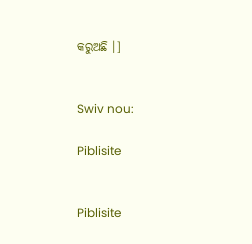କରୁଅଛି ।]


Swiv nou:

Piblisite


Piblisite